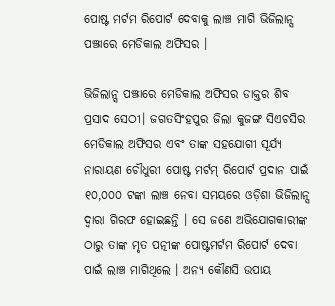ପୋଷ୍ଟ ମର୍ଟମ ରିପୋର୍ଟ ଦେବାକୁ ଲାଞ୍ଚ ମାଗି ଭିଜିଲାନ୍ସ ପଞ୍ଝାରେ ମେଡିକାଲ ଅଫିସର ।

ଭିଜିଲାନ୍ସ ପଞ୍ଝାରେ ମେଡିକାଲ ଅଫିସର ଡାକ୍ତର ଶିବ ପ୍ରସାଦ ସେଠୀ। ଜଗତସିଂହପୁର ଜିଲା କୁଜଙ୍ଗ ସିଏଚସିର ମେଡିକାଲ ଅଫିସର ଏବଂ ତାଙ୍କ ସହଯୋଗୀ ସୂର୍ଯ୍ୟ ନାରାୟଣ ଚୌଧୁରୀ ପୋଷ୍ଟ ମର୍ଟମ୍ ରିପୋର୍ଟ ପ୍ରଦାନ ପାଇଁ ୧୦,୦୦୦ ଟଙ୍କା ଲାଞ୍ଚ ନେବା ସମୟରେ ଓଡ଼ିଶା ଭିଜିଲାନ୍ସ ଦ୍ୱାରା ଗିରଫ ହୋଇଛନ୍ତି । ସେ ଜଣେ ଅଭିଯୋଗକାରୀଙ୍କ ଠାରୁ ତାଙ୍କ ମୃତ ପତ୍ନୀଙ୍କ ପୋଷ୍ଟମର୍ଟମ ରିପୋର୍ଟ ଦେବା ପାଇଁ ଲାଞ୍ଚ ମାଗିଥିଲେ । ଅନ୍ୟ କୌଣସି ଉପାୟ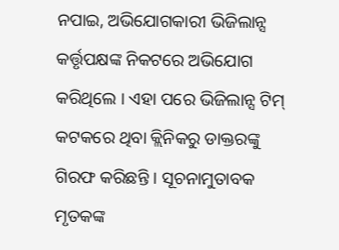ନପାଇ, ଅଭିଯୋଗକାରୀ ଭିଜିଲାନ୍ସ କର୍ତ୍ତୃପକ୍ଷଙ୍କ ନିକଟରେ ଅଭିଯୋଗ କରିଥିଲେ । ଏହା ପରେ ଭିଜିଲାନ୍ସ ଟିମ୍ କଟକରେ ଥିବା କ୍ଲିନିକରୁ ଡାକ୍ତରଙ୍କୁ ଗିରଫ କରିଛନ୍ତି । ସୂଚନାମୁତାବକ ମୃତକଙ୍କ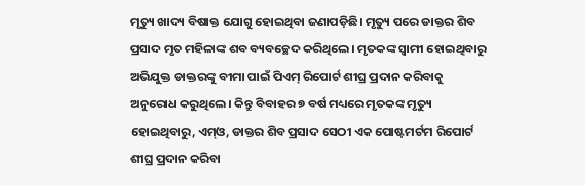ମୃତ୍ୟୁ ଖାଦ୍ୟ ବିଷାକ୍ତ ଯୋଗୁ ହୋଇଥିବା ଜଣାପଡ଼ିଛି। ମୃତ୍ୟୁ ପରେ ଡାକ୍ତର ଶିବ ପ୍ରସାଦ ମୃତ ମହିଳାଙ୍କ ଶବ ବ୍ୟବଚ୍ଛେଦ କରିଥିଲେ। ମୃତକଙ୍କ ସ୍ୱାମୀ ହୋଇଥିବାରୁ ଅଭିଯୁକ୍ତ ଡାକ୍ତରଙ୍କୁ ବୀମା ପାଇଁ ପିଏମ୍ ରିପୋର୍ଟ ଶୀଘ୍ର ପ୍ରଦାନ କରିବାକୁ ଅନୁରୋଧ କରୁଥିଲେ। କିନ୍ତୁ ବିବାହର ୭ ବର୍ଷ ମଧ୍ୟରେ ମୃତକଙ୍କ ମୃତ୍ୟୁ ହୋଇଥିବାରୁ, ଏମ୍ଓ, ଡାକ୍ତର ଶିବ ପ୍ରସାଦ ସେଠୀ ଏକ ପୋଷ୍ଟମର୍ଟମ ରିପୋର୍ଟ ଶୀଘ୍ର ପ୍ରଦାନ କରିବା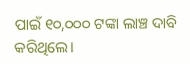ପାଇଁ ୧୦,୦୦୦ ଟଙ୍କା ଲାଞ୍ଚ ଦାବି କରିଥିଲେ।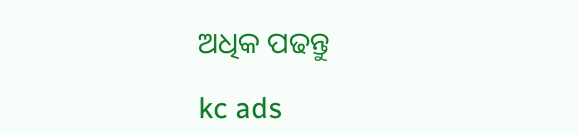ଅଧିକ ପଢନ୍ତୁ

kc ads